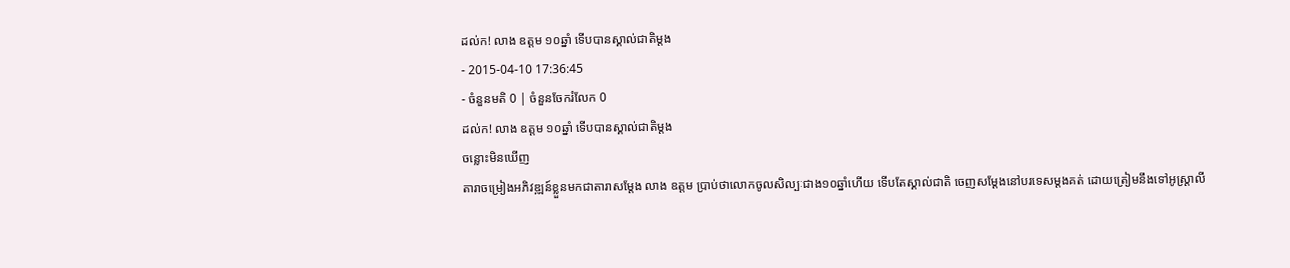ដល់ក! លាង ឧត្តម ១០ឆ្នាំ ទើបបានស្គាល់ជាតិម្ដង
- 2015-04-10 17:36:45
- ចំនួនមតិ 0 | ចំនួនចែករំលែក 0
ដល់ក! លាង ឧត្តម ១០ឆ្នាំ ទើបបានស្គាល់ជាតិម្ដង
ចន្លោះមិនឃើញ
តារាចម្រៀងអភិវឌ្ឍន៍ខ្លួនមកជាតារាសម្ដែង លាង ឧត្តម ប្រាប់ថាលោកចូលសិល្បៈជាង១០ឆ្នាំហើយ ទើបតែស្គាល់ជាតិ ចេញសម្ដែងនៅបរទេសម្ដងគត់ ដោយត្រៀមនឹងទៅអូស្ត្រាលី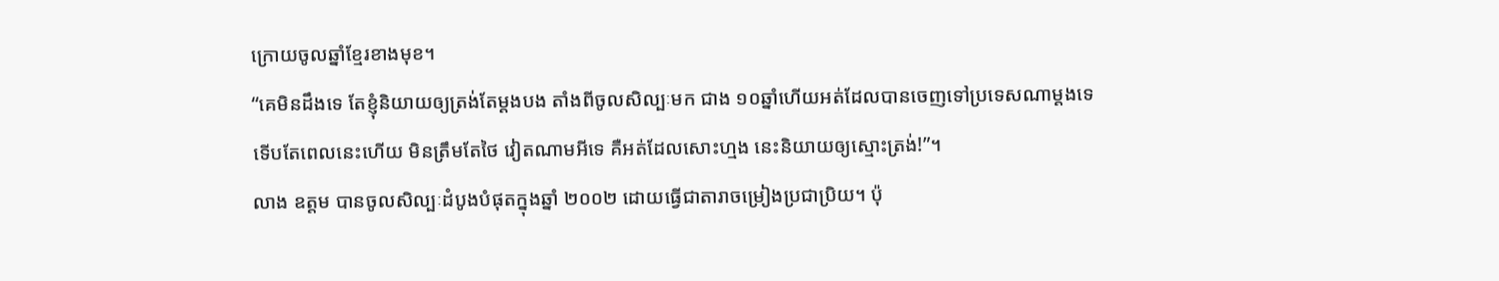ក្រោយចូលឆ្នាំខ្មែរខាងមុខ។
“គេមិនដឹងទេ តែខ្ញុំនិយាយឲ្យត្រង់តែម្ដងបង តាំងពីចូលសិល្បៈមក ជាង ១០ឆ្នាំហើយអត់ដែលបានចេញទៅប្រទេសណាម្ដងទេ ទើបតែពេលនេះហើយ មិនត្រឹមតែថៃ វៀតណាមអីទេ គឺអត់ដែលសោះហ្មង នេះនិយាយឲ្យស្មោះត្រង់!”។
លាង ឧត្តម បានចូលសិល្បៈដំបូងបំផុតក្នុងឆ្នាំ ២០០២ ដោយធ្វើជាតារាចម្រៀងប្រជាប្រិយ។ ប៉ុ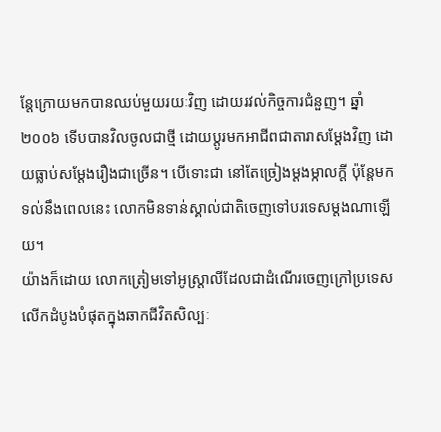ន្តែក្រោយមកបានឈប់មួយរយៈវិញ ដោយរវល់កិច្ចការជំនួញ។ ឆ្នាំ ២០០៦ ទើបបានវិលចូលជាថ្មី ដោយប្ដូរមកអាជីពជាតារាសម្ដែងវិញ ដោយធ្លាប់សម្ដែងរឿងជាច្រើន។ បើទោះជា នៅតែច្រៀងម្ដងម្កាលក្ដី ប៉ុន្តែមកទល់នឹងពេលនេះ លោកមិនទាន់ស្គាល់ជាតិចេញទៅបរទេសម្ដងណាឡើយ។
យ៉ាងក៏ដោយ លោកត្រៀមទៅអូស្ត្រាលីដែលជាដំណើរចេញក្រៅប្រទេសលើកដំបូងបំផុតក្នុងឆាកជីវិតសិល្បៈ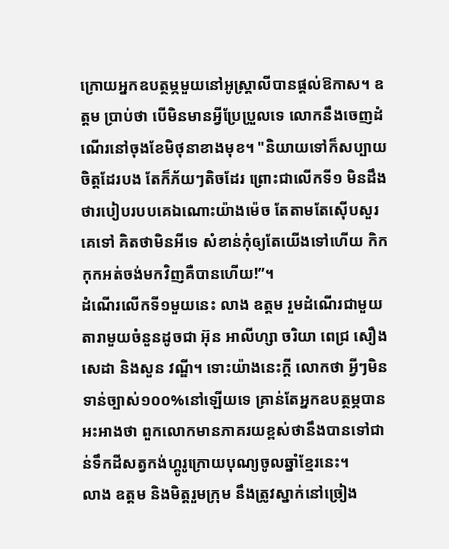ក្រោយអ្នកឧបត្ថម្ភមួយនៅអូស្ត្រាលីបានផ្ដល់ឱកាស។ ឧត្តម ប្រាប់ថា បើមិនមានអ្វីប្រែប្រួលទេ លោកនឹងចេញដំណើរនៅចុងខែមិថុនាខាងមុខ។ "និយាយទៅក៏សប្បាយចិត្តដែរបង តែក៏ភ័យៗតិចដែរ ព្រោះជាលើកទី១ មិនដឹងថារបៀបរបបគេឯណោះយ៉ាងម៉េច តែតាមតែស៊ើបសួរគេទៅ គិតថាមិនអីទេ សំខាន់កុំឲ្យតែយើងទៅហើយ កិកកុកអត់ចង់មកវិញគឺបានហើយ!”។
ដំណើរលើកទី១មួយនេះ លាង ឧត្តម រួមដំណើរជាមួយតារាមួយចំនួនដូចជា អ៊ុន អាលីហ្សា ចរិយា ពេជ្រ សឿង សេដា និងសួន វណ្ឌី។ ទោះយ៉ាងនេះក្ដី លោកថា អ្វីៗមិនទាន់ច្បាស់១០០%នៅឡើយទេ គ្រាន់តែអ្នកឧបត្ថម្ភបានអះអាងថា ពួកលោកមានភាគរយខ្ពស់ថានឹងបានទៅជាន់ទឹកដីសត្វកង់ហ្គូរូក្រោយបុណ្យចូលឆ្នាំខ្មែរនេះ។
លាង ឧត្តម និងមិត្តរួមក្រុម នឹងត្រូវស្នាក់នៅច្រៀង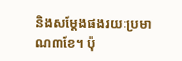និងសម្ដែងផងរយៈប្រមាណ៣ខែ។ ប៉ុ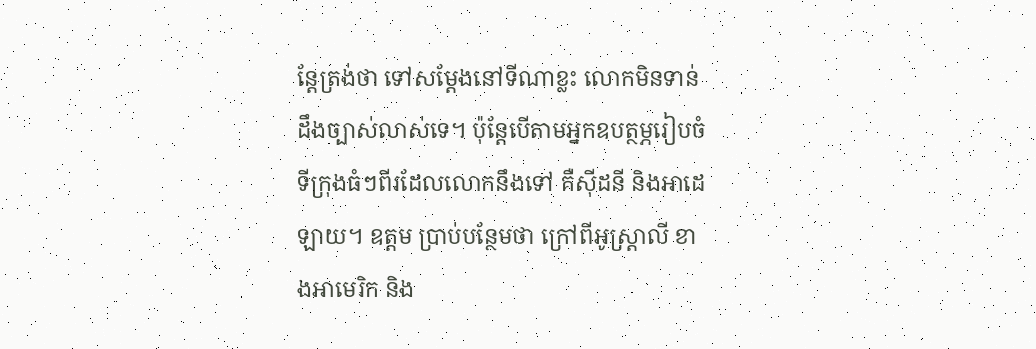ន្តែត្រង់ថា ទៅសម្ដែងនៅទីណាខ្លះ លោកមិនទាន់ដឹងច្បាស់លាស់ទេ។ ប៉ុន្តែបើតាមអ្នកឧបត្ថម្ភរៀបចំ ទីក្រុងធំៗពីរដែលលោកនឹងទៅ គឺស៊ីដនី និងអាដេឡាយ។ ឧត្តម ប្រាប់បន្ថែមថា ក្រៅពីអូស្ត្រាលី ខាងអាមេរិក និង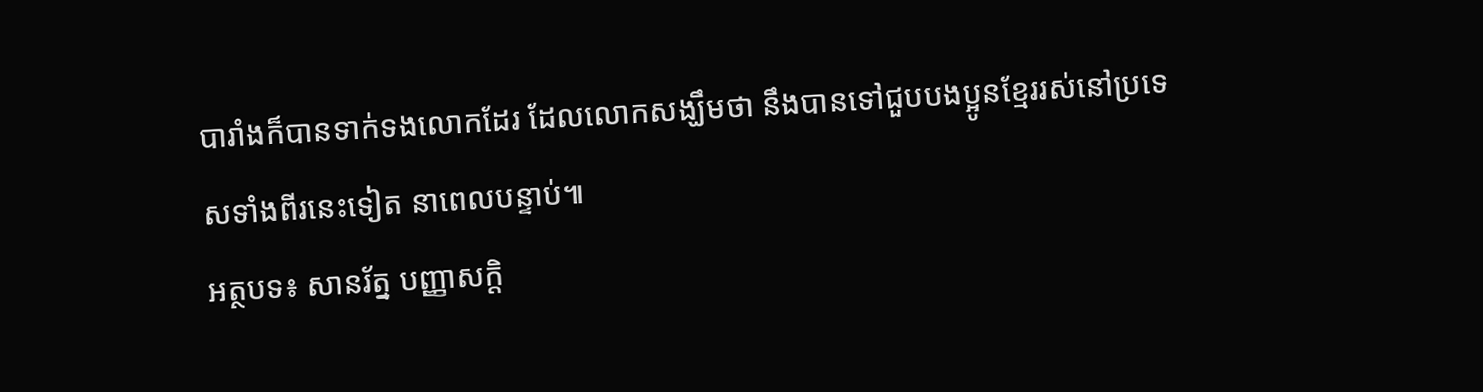បារាំងក៏បានទាក់ទងលោកដែរ ដែលលោកសង្ឃឹមថា នឹងបានទៅជួបបងប្អូនខ្មែររស់នៅប្រទេសទាំងពីរនេះទៀត នាពេលបន្ទាប់៕
អត្ថបទ៖ សានរ័ត្ន បញ្ញាសក្តិ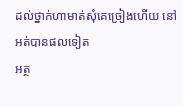ដល់ថ្នាក់ហាមាត់សុំគេច្រៀងហើយ នៅអត់បានផលទៀត
អត្ថ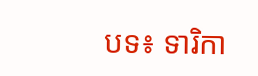បទ៖ ទារិកា